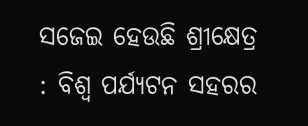ସଜେଇ ହେଉଛି ଶ୍ରୀକ୍ଷେତ୍ର : ବିଶ୍ୱ ପର୍ଯ୍ୟଟନ ସହରର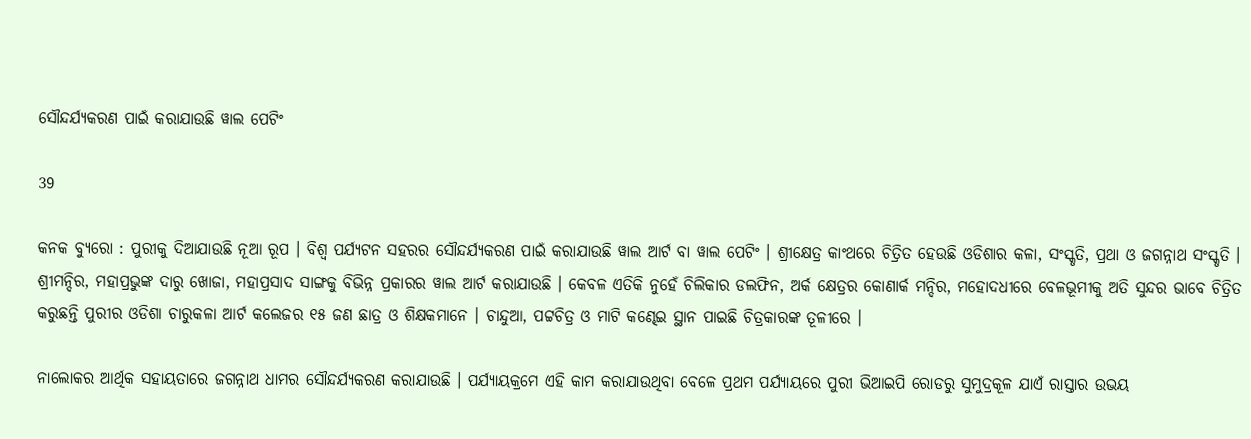ସୌନ୍ଦର୍ଯ୍ୟକରଣ ପାଇଁ କରାଯାଉଛି ୱାଲ ପେଟିଂ

39

କନକ ବ୍ୟୁରୋ : ପୁରୀକୁ ଦିଆଯାଉଛି ନୂଆ ରୂପ । ବିଶ୍ୱ ପର୍ଯ୍ୟଟନ ସହରର ସୌନ୍ଦର୍ଯ୍ୟକରଣ ପାଇଁ କରାଯାଉଛି ୱାଲ ଆର୍ଟ ବା ୱାଲ ପେଟିଂ । ଶ୍ରୀକ୍ଷେତ୍ର କାଂଥରେ ଚିତ୍ରିତ ହେଉଛି ଓଡିଶାର କଳା, ସଂସ୍କୃତି, ପ୍ରଥା ଓ ଜଗନ୍ନାଥ ସଂସ୍କୃତି । ଶ୍ରୀମନ୍ଦିର, ମହାପ୍ରଭୁଙ୍କ ଦାରୁ ଖୋଜା, ମହାପ୍ରସାଦ ସାଙ୍ଗକୁ ବିଭିନ୍ନ ପ୍ରକାରର ୱାଲ ଆର୍ଟ କରାଯାଉଛି । କେବଳ ଏତିକି ନୁହେଁ ଚିଲିକାର ଡଲଫିନ, ଅର୍କ କ୍ଷେତ୍ରର କୋଣାର୍କ ମନ୍ଦିର, ମହୋଦଧୀରେ ବେଳଭୂମୀକୁ ଅତି ସୁନ୍ଦର ଭାବେ ଚିତ୍ରିତ କରୁଛନ୍ତି ପୁରୀର ଓଡିଶା ଚାରୁକଳା ଆର୍ଟ କଲେଜର ୧୫ ଜଣ ଛାତ୍ର ଓ ଶିକ୍ଷକମାନେ । ଚାନ୍ଦୁଆ, ପଟ୍ଟଚିତ୍ର ଓ ମାଟି କଣ୍ଢେଇ ସ୍ଥାନ ପାଇଛି ଚିତ୍ରକାରଙ୍କ ତୂଳୀରେ ।

ନାଲୋକର ଆର୍ଥିକ ସହାୟତାରେ ଜଗନ୍ନାଥ ଧାମର ସୌନ୍ଦର୍ଯ୍ୟକରଣ କରାଯାଉଛି । ପର୍ଯ୍ୟାୟକ୍ରମେ ଏହି କାମ କରାଯାଉଥିବା ବେଳେ ପ୍ରଥମ ପର୍ଯ୍ୟାୟରେ ପୁରୀ ଭିଆଇପି ରୋଡରୁ ସୁମୁଦ୍ରକୂଳ ଯାଏଁ ରାସ୍ତାର ଉଭୟ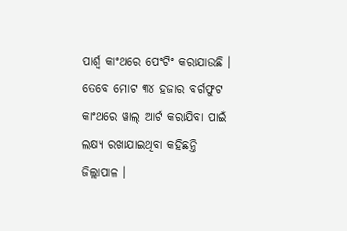ପାର୍ଶ୍ୱ କାଂଥରେ ପେଂଟିଂ କରାଯାଉଛି । ତେବେ ମୋଟ ୩୪ ହଜାର ବର୍ଗଫୁଟ କାଂଥରେ ୱାଲ୍ ଆର୍ଟ କରାଯିବା ପାଇଁ ଲକ୍ଷ୍ୟ ରଖାଯାଇଥିବା କହିଛନ୍ତି ଜିଲ୍ଲାପାଳ ।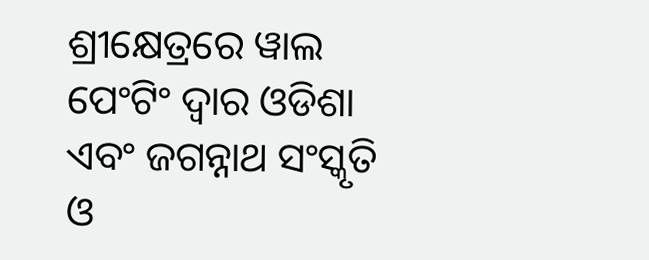ଶ୍ରୀକ୍ଷେତ୍ରରେ ୱାଲ ପେଂଟିଂ ଦ୍ୱାର ଓଡିଶା ଏବଂ ଜଗନ୍ନାଥ ସଂସ୍କୃତି ଓ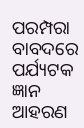ପରମ୍ପରା ବାବଦରେ ପର୍ଯ୍ୟଟକ ଜ୍ଞାନ ଆହରଣ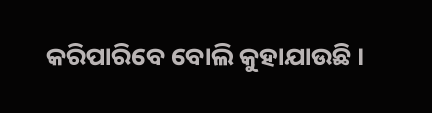କରିପାରିବେ ବୋଲି କୁହାଯାଉଛି ।